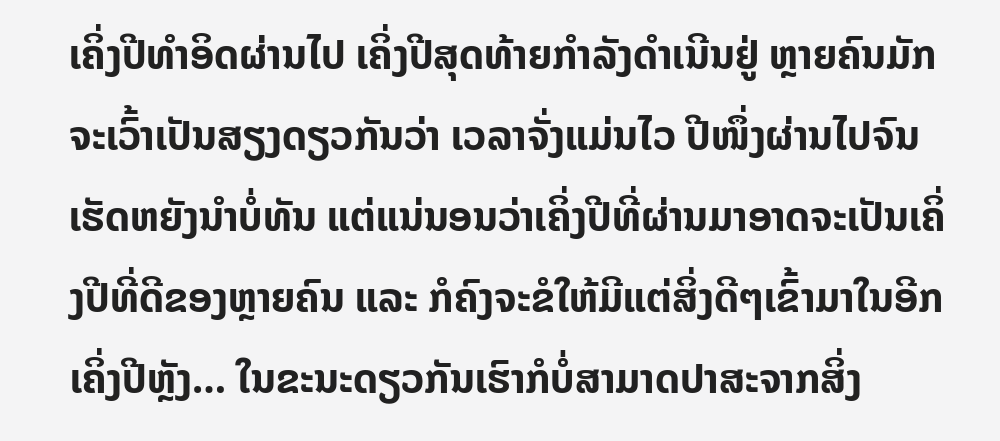ເຄິ່ງປີທໍາອິດຜ່ານໄປ ເຄິ່ງປີສຸດທ້າຍກໍາລັງດໍາເນີນຢູ່ ຫຼາຍຄົນມັກຈະເວົ້າເປັນສຽງດຽວກັນວ່າ ເວລາຈັ່ງແມ່ນໄວ ປີໜຶ່ງຜ່ານໄປຈົນເຮັດຫຍັງນໍາບໍ່ທັນ ແຕ່ແນ່ນອນວ່າເຄິ່ງປີທີ່ຜ່ານມາອາດຈະເປັນເຄິ່ງປີທີ່ດີຂອງຫຼາຍຄົນ ແລະ ກໍຄົງຈະຂໍໃຫ້ມີແຕ່ສິ່ງດີໆເຂົ້າມາໃນອີກເຄິ່ງປີຫຼັງ… ໃນຂະນະດຽວກັນເຮົາກໍບໍ່ສາມາດປາສະຈາກສິ່ງ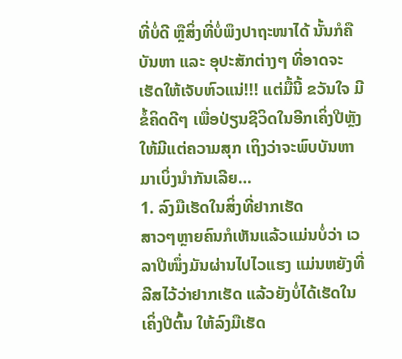ທີ່ບໍ່ດີ ຫຼືສິ່ງທີ່ບໍ່ພຶງປາຖະໜາໄດ້ ນັ້ນກໍຄືບັນຫາ ແລະ ອຸປະສັກຕ່າງໆ ທີ່ອາດຈະເຮັດໃຫ້ເຈັບຫົວແນ່!!! ແຕ່ມື້ນີ້ ຂວັນໃຈ ມີຂໍ້ຄິດດີໆ ເພື່ອປ່ຽນຊີວິດໃນອີກເຄິ່ງປີຫຼັງໃຫ້ມີແຕ່ຄວາມສຸກ ເຖິງວ່າຈະພົບບັນຫາ ມາເບິ່ງນໍາກັນເລີຍ…
1. ລົງມືເຮັດໃນສິ່ງທີ່ຢາກເຮັດ
ສາວໆຫຼາຍຄົນກໍເຫັນແລ້ວແມ່ນບໍ່ວ່າ ເວລາປີໜຶ່ງມັນຜ່ານໄປໄວແຮງ ແມ່ນຫຍັງທີ່ລີສໄວ້ວ່າຢາກເຮັດ ແລ້ວຍັງບໍ່ໄດ້ເຮັດໃນເຄິ່ງປີຕົ້ນ ໃຫ້ລົງມືເຮັດ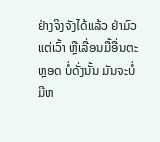ຢ່າງຈິງຈັງໄດ້ແລ້ວ ຢ່າມົວແຕ່ເວົ້າ ຫຼືເລື່ອນມື້ອື່ນຕະຫຼອດ ບໍ່ດັ່ງນັ້ນ ມັນຈະບໍ່ມີຫ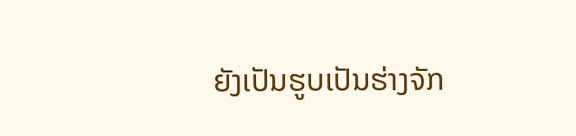ຍັງເປັນຮູບເປັນຮ່າງຈັກ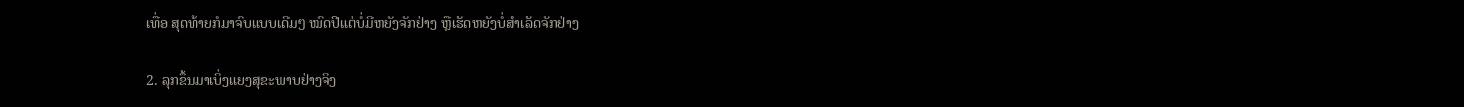ເທື່ອ ສຸດທ້າຍກໍມາຈົບແບບເດີມໆ ໝົດປີແຕ່ບໍ່ມີຫຍັງຈັກຢ່າງ ຫຼືເຮັດຫຍັງບໍ່ສໍາເລັດຈັກຢ່າງ

2. ລຸກຂຶ້ນມາເບິ່ງແຍງສຸຂະພາບຢ່າງຈິງ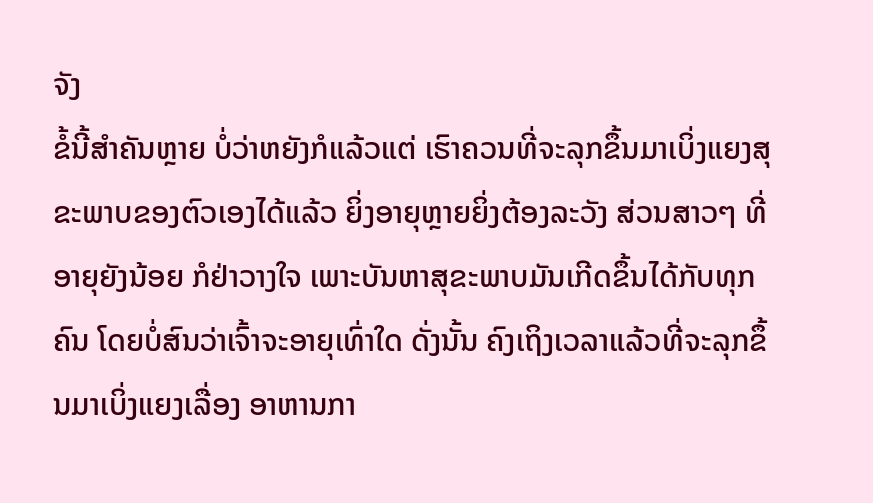ຈັງ
ຂໍ້ນີ້ສໍາຄັນຫຼາຍ ບໍ່ວ່າຫຍັງກໍແລ້ວແຕ່ ເຮົາຄວນທີ່ຈະລຸກຂຶ້ນມາເບິ່ງແຍງສຸຂະພາບຂອງຕົວເອງໄດ້ແລ້ວ ຍິ່ງອາຍຸຫຼາຍຍິ່ງຕ້ອງລະວັງ ສ່ວນສາວໆ ທີ່ອາຍຸຍັງນ້ອຍ ກໍຢ່າວາງໃຈ ເພາະບັນຫາສຸຂະພາບມັນເກີດຂຶ້ນໄດ້ກັບທຸກຄົນ ໂດຍບໍ່ສົນວ່າເຈົ້າຈະອາຍຸເທົ່າໃດ ດັ່ງນັ້ນ ຄົງເຖິງເວລາແລ້ວທີ່ຈະລຸກຂຶ້ນມາເບິ່ງແຍງເລື່ອງ ອາຫານກາ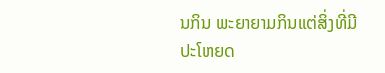ນກິນ ພະຍາຍາມກິນແຕ່ສິ່ງທີ່ມີປະໂຫຍດ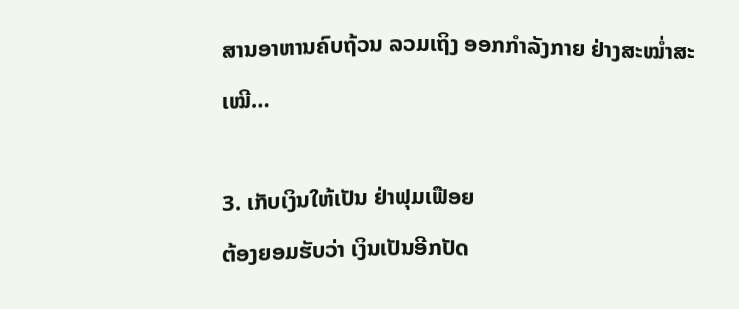ສານອາຫານຄົບຖ້ວນ ລວມເຖິງ ອອກກໍາລັງກາຍ ຢ່າງສະໝໍ່າສະເໝີ…

3. ເກັບເງິນໃຫ້ເປັນ ຢ່າຟຸມເຟືອຍ
ຕ້ອງຍອມຮັບວ່າ ເງິນເປັນອີກປັດ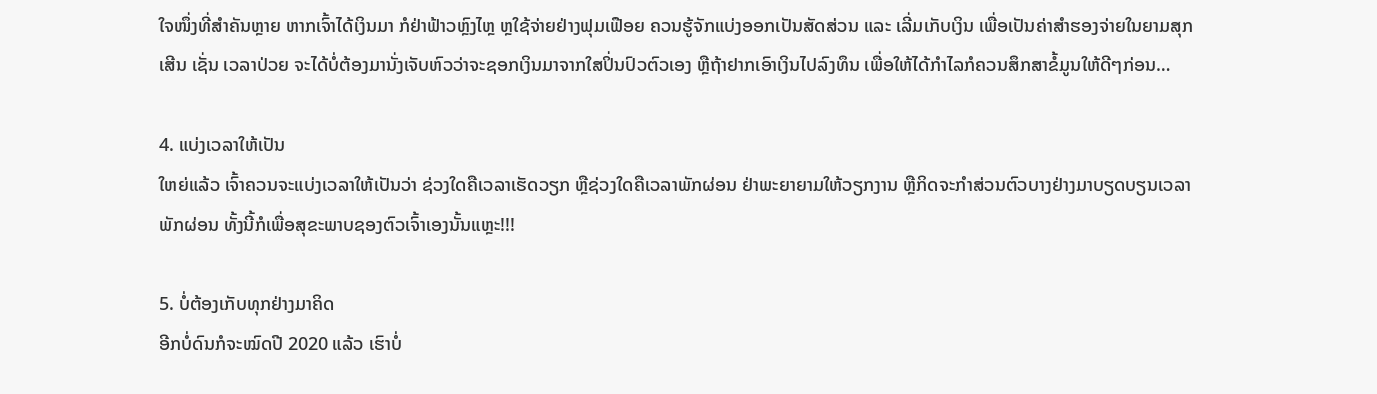ໃຈໜຶ່ງທີ່ສໍາຄັນຫຼາຍ ຫາກເຈົ້າໄດ້ເງິນມາ ກໍຢ່າຟ້າວຫຼົງໄຫຼ ຫຼໃຊ້ຈ່າຍຢ່າງຟຸມເຟືອຍ ຄວນຮູ້ຈັກແບ່ງອອກເປັນສັດສ່ວນ ແລະ ເລີ່ມເກັບເງິນ ເພື່ອເປັນຄ່າສໍາຮອງຈ່າຍໃນຍາມສຸກເສີນ ເຊັ່ນ ເວລາປ່ວຍ ຈະໄດ້ບໍ່ຕ້ອງມານັ່ງເຈັບຫົວວ່າຈະຊອກເງິນມາຈາກໃສປິ່ນປົວຕົວເອງ ຫຼືຖ້າຢາກເອົາເງິນໄປລົງທຶນ ເພື່ອໃຫ້ໄດ້ກໍາໄລກໍຄວນສຶກສາຂໍ້ມູນໃຫ້ດີໆກ່ອນ…

4. ແບ່ງເວລາໃຫ້ເປັນ
ໃຫຍ່ແລ້ວ ເຈົ້າຄວນຈະແບ່ງເວລາໃຫ້ເປັນວ່າ ຊ່ວງໃດຄືເວລາເຮັດວຽກ ຫຼືຊ່ວງໃດຄືເວລາພັກຜ່ອນ ຢ່າພະຍາຍາມໃຫ້ວຽກງານ ຫຼືກິດຈະກໍາສ່ວນຕົວບາງຢ່າງມາບຽດບຽນເວລາພັກຜ່ອນ ທັ້ງນີ້ກໍເພື່ອສຸຂະພາບຊອງຕົວເຈົ້າເອງນັ້ນແຫຼະ!!!

5. ບໍ່ຕ້ອງເກັບທຸກຢ່າງມາຄິດ
ອີກບໍ່ດົນກໍຈະໝົດປີ 2020 ແລ້ວ ເຮົາບໍ່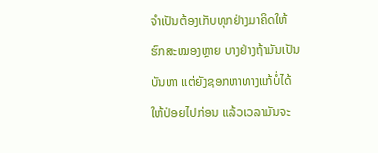ຈໍາເປັນຕ້ອງເກັບທຸກຢ່າງມາຄິດໃຫ້ຮົກສະໝອງຫຼາຍ ບາງຢ່າງຖ້າມັນເປັນບັນຫາ ແຕ່ຍັງຊອກຫາທາງແກ້ບໍ່ໄດ້ໃຫ້ປ່ອຍໄປກ່ອນ ແລ້ວເວລາມັນຈະ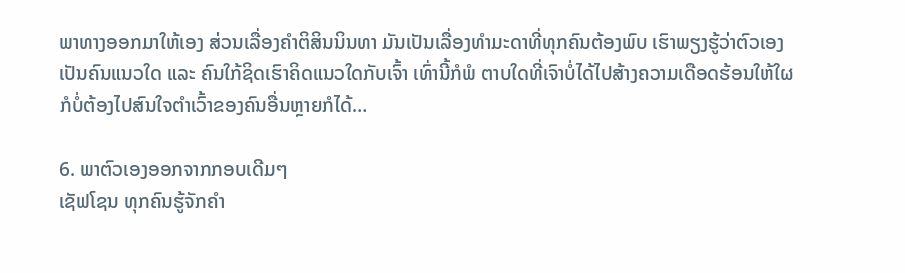ພາທາງອອກມາໃຫ້ເອງ ສ່ວນເລື່ອງຄໍາຕິສິນນິນທາ ມັນເປັນເລື່ອງທໍາມະດາທີ່ທຸກຄົນຕ້ອງພົບ ເຮົາພຽງຮູ້ວ່າຕົວເອງເປັນຄົນແນວໃດ ແລະ ຄົນໃກ້ຊິດເຮົາຄິດແນວໃດກັບເຈົ້າ ເທົ່ານີ້ກໍພໍ ຕາບໃດທີ່ເຈົາບໍ່ໄດ້ໄປສ້າງຄວາມເດືອດຮ້ອນໃຫ້ໃຜ ກໍບໍ່ຕ້ອງໄປສົນໃຈຕໍາເວົ້າຂອງຄົນອື່ນຫຼາຍກໍໄດ້…

6. ພາຕົວເອງອອກຈາກກອບເດີມໆ
ເຊັຟໂຊນ ທຸກຄົນຮູ້ຈັກຄໍາ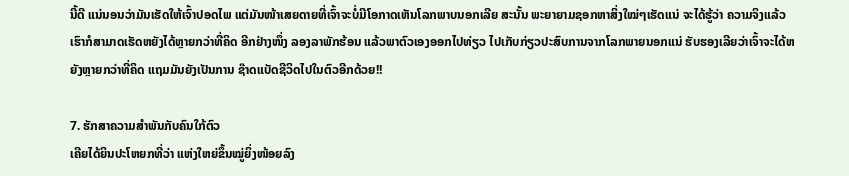ນີ້ດີ ແນ່ນອນວ່າມັນເຮັດໃຫ້ເຈົ້າປອດໄພ ແຕ່ມັນໜ້າເສຍດາຍທີ່ເຈົ້າຈະບໍ່ມີໂອກາດເຫັນໂລກພາບນອກເລີຍ ສະນັ້ນ ພະຍາຍາມຊອກຫາສິ່ງໃໝ່ໆເຮັດແນ່ ຈະໄດ້ຮູ້ວ່າ ຄວາມຈິງແລ້ວເຮົາກໍສາມາດເຮັດຫຍັງໄດ້ຫຼາຍກວ່າທີ່ຄິດ ອີກຢ່າງໜຶ່ງ ລອງລາພັກຮ້ອນ ແລ້ວພາຕົວເອງອອກໄປທ່ຽວ ໄປເກັບກ່ຽວປະສົບການຈາກໂລກພາຍນອກແນ່ ຮັບຮອງເລີຍວ່າເຈົ້າຈະໄດ້ຫຍັງຫຼາຍກວ່າທີ່ຄິດ ແຖມມັນຍັງເປັນການ ຊ໊າດແບັດຊີວິດໄປໃນຕົວອີກດ້ວຍ!!

7. ຮັກສາຄວາມສໍາພັນກັບຄົນໃກ້ຕົວ
ເຄີຍໄດ້ຍິນປະໂຫຍກທີ່ວ່າ ແຫ່ງໃຫຍ່ຂຶ້ນໝູ່ຍິ່ງໜ້ອຍລົງ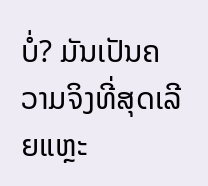ບໍ່? ມັນເປັນຄວາມຈິງທີ່ສຸດເລີຍແຫຼະ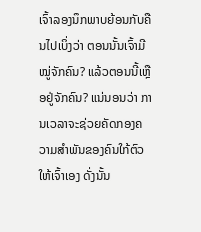ເຈົ້າລອງນຶກພາບຍ້ອນກັບຄືນໄປເບິ່ງວ່າ ຕອນນັ້ນເຈົ້າມີໝູ່ຈັກຄົນ? ແລ້ວຕອນນີ້ເຫຼືອຢູ່ຈັກຄົນ? ແນ່ນອນວ່າ ການເວລາຈະຊ່ວຍຄັດກອງຄວາມສໍາພັນຂອງຄົນໃກ້ຕົວໃຫ້ເຈົ້າເອງ ດັ່ງນັ້ນ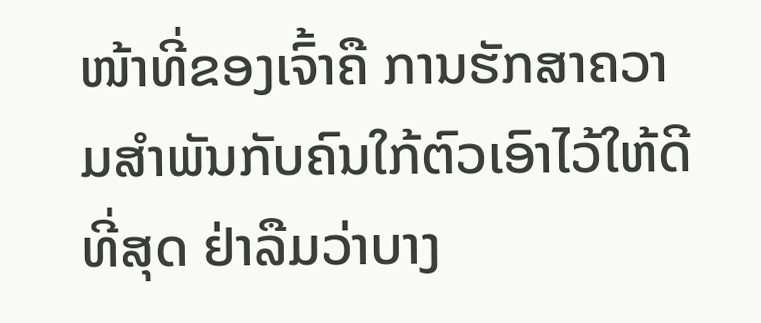ໜ້າທີ່ຂອງເຈົ້າຄື ການຮັກສາຄວາມສໍາພັນກັບຄົນໃກ້ຕົວເອົາໄວ້ໃຫ້ດີທີ່ສຸດ ຢ່າລືມວ່າບາງ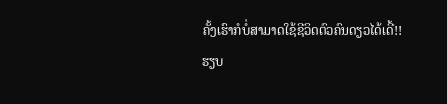ຄັ້ງເຮົາກໍບໍ່ສາມາດໃຊ້ຊີວິດຕົວຄົນດຽວໄດ້ເດີ້!!
ຮຽບ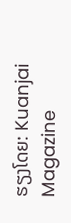ຮຽງໂດຍ: Kuanjai Magazine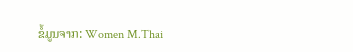ຂໍ້ມູນຈາກ: Women M.Thai